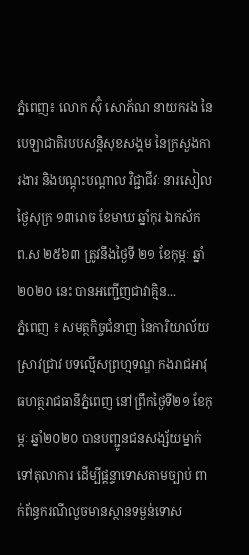ភ្នំពេញ៖ លោក ស៊ុំ សោភ័ណ នាយករង នៃបេឡាជាតិរបបសន្តិសុខសង្គម នៃក្រសួងការងារ និងបណ្តុះបណ្តាល វិជ្ជាជីវៈ នារសៀលថ្ងៃសុក្រ ១៣រោច ខែមាឃ ឆ្នាំកុរ ឯកស័ក ព.ស ២៥៦៣ ត្រូវនឹងថ្ងៃទី ២១ ខែកុម្ភៈ ឆ្នាំ២០២០ នេះ បានអញ្ជើញជាវាគ្មិន...
ភ្នំពេញ ៖ សមត្ថកិច្ចជំនាញ នៃការិយាល័យស្រាវជ្រាវ បទល្មើសព្រហ្មទណ្ឌ កងរាជអាវុធហត្ថរាជធានីភ្នំពេញ នៅព្រឹកថ្ងៃទី២១ ខែកុម្ភៈ ឆ្នាំ២០២០ បានបញ្ជូនជនសង្ស័យម្នាក់ ទៅតុលាការ ដើម្បីផ្តន្ទាទោសតាមច្បាប់ ពាក់ព័ន្ធករណីលួចមានស្ថានទម្ងន់ទោស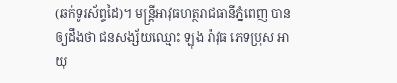(ឆក់ទូរស័ព្ទដៃ)។ មន្រ្តីអាវុធហត្ថរាជធានីភ្នំពេញ បានឲ្យដឹងថា ជនសង្ស័យឈ្មោះ ឡុង រ៉ាវុធ ភេទប្រុស អាយុ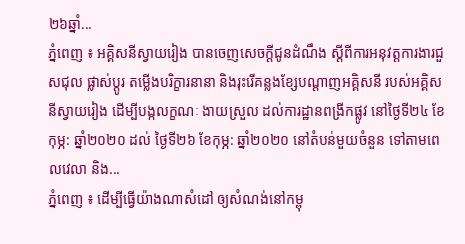២៦ឆ្នាំ...
ភ្នំពេញ ៖ អគ្គិសនីស្វាយរៀង បានចេញសេចក្តីជូនដំណឹង ស្តីពីការអនុវត្តការងារជួសជុល ផ្លាស់ប្តូរ តម្លើងបរិក្ខារនានា និងរុះរើគន្លងខ្សែបណ្តាញអគ្គិសនី របស់អគ្គិសនីស្វាយរៀង ដើម្បីបង្កលក្ខណៈ ងាយស្រួល ដល់ការដ្ឋានពង្រីកផ្លូវ នៅថ្ងៃទី២៤ ខែកុម្ភ: ឆ្នាំ២០២០ ដល់ ថ្ងៃទី២៦ ខែកុម្ភ: ឆ្នាំ២០២០ នៅតំបន់មួយចំនួន ទៅតាមពេលវេលា និង...
ភ្នំពេញ ៖ ដើម្បីធ្វើយ៉ាងណាសំដៅ ឲ្យសំណង់នៅកម្ពុ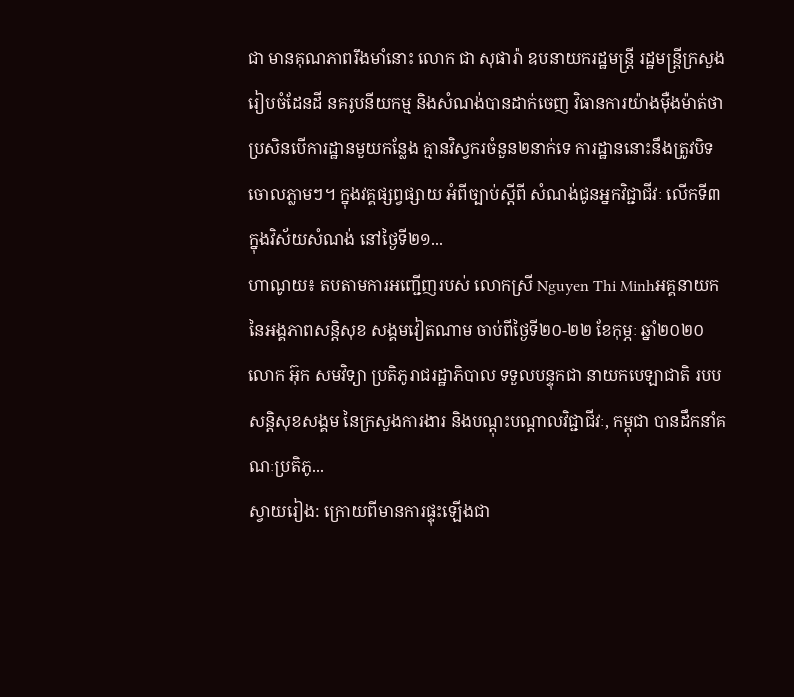ជា មានគុណភាពរឹងមាំនោះ លោក ជា សុផារ៉ា ឧបនាយករដ្ឋមន្រ្តី រដ្ឋមន្រ្តីក្រសួងរៀបចំដែនដី នគរូបនីយកម្ម និងសំណង់បានដាក់ចេញ វិធានការយ៉ាងម៉ឺងម៉ាត់ថា ប្រសិនបើការដ្ឋានមួយកន្លែង គ្មានវិស្វករចំនួន២នាក់ទេ ការដ្ឋាននោះនឹងត្រូវបិទចោលភ្លាមៗ។ ក្នុងវគ្គផ្សព្វផ្សាយ អំពីច្បាប់ស្ដីពី សំណង់ជូនអ្នកវិជ្ជាជីវៈ លើកទី៣ ក្នុងវិស័យសំណង់ នៅថ្ងៃទី២១...
ហាណូយ៖ តបតាមការអញ្ជើញរបស់ លោកស្រី Nguyen Thi Minhអគ្គនាយក នៃអង្គភាពសន្តិសុខ សង្គមវៀតណាម ចាប់ពីថ្ងៃទី២០-២២ ខែកុម្ភៈ ឆ្នាំ២០២០ លោក អ៊ុក សមវិទ្យា ប្រតិភូរាជរដ្ឋាភិបាល ទទួលបន្ទុកជា នាយកបេឡាជាតិ របបសន្តិសុខសង្គម នៃក្រសួងការងារ និងបណ្ដុះបណ្ដាលវិជ្ជាជីវៈ, កម្ពុជា បានដឹកនាំគណៈប្រតិភូ...
ស្វាយរៀង: ក្រោយពីមានការផ្ទុះឡើងជា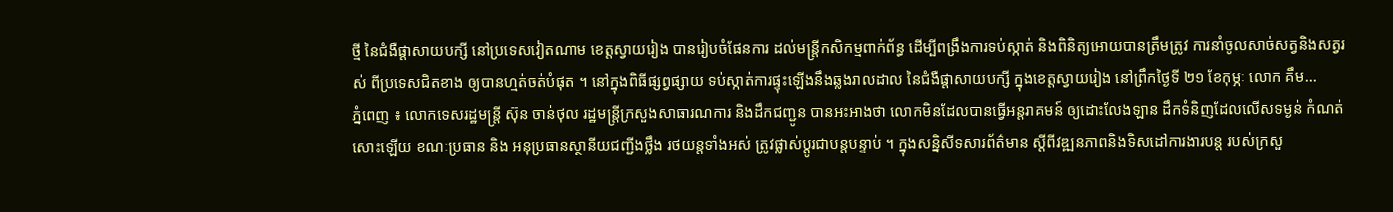ថ្មី នៃជំងឺផ្ដាសាយបក្សី នៅប្រទេសវៀតណាម ខេត្តស្វាយរៀង បានរៀបចំផែនការ ដល់មន្ត្រីកសិកម្មពាក់ព័ន្ធ ដើម្បីពង្រឹងការទប់ស្កាត់ និងពិនិត្យអោយបានត្រឹមត្រូវ ការនាំចូលសាច់សត្វនិងសត្វរស់ ពីប្រទេសជិតខាង ឲ្យបានហ្មត់ចត់បំផុត ។ នៅក្នុងពិធីផ្សព្វផ្សាយ ទប់ស្កាត់ការផ្ទុះឡើងនឹងឆ្លងរាលដាល នៃជំងឺផ្តាសាយបក្សី ក្នុងខេត្តស្វាយរៀង នៅព្រឹកថ្ងៃទី ២១ ខែកុម្ភៈ លោក គឹម...
ភ្នំពេញ ៖ លោកទេសរដ្ឋមន្រ្តី ស៊ុន ចាន់ថុល រដ្ឋមន្រ្តីក្រសួងសាធារណការ និងដឹកជញ្ជូន បានអះអាងថា លោកមិនដែលបានធ្វើអន្តរាគមន៍ ឲ្យដោះលែងឡាន ដឹកទំនិញដែលលើសទម្ងន់ កំណត់សោះឡើយ ខណៈប្រធាន និង អនុប្រធានស្ថានីយជញ្ជីងថ្លឹង រថយន្តទាំងអស់ ត្រូវផ្លាស់ប្ដូរជាបន្តបន្ទាប់ ។ ក្នុងសន្និសីទសារព័ត៌មាន ស្ដីពីវឌ្ឍនភាពនិងទិសដៅការងារបន្ត របស់ក្រសួ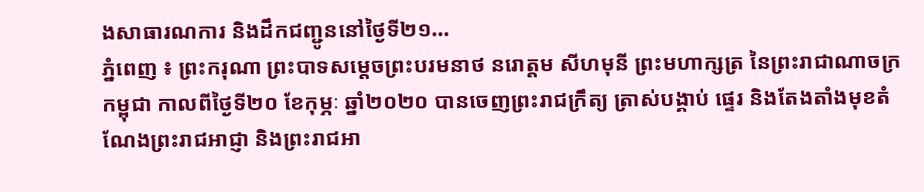ងសាធារណការ និងដឹកជញ្ជូននៅថ្ងៃទី២១...
ភ្នំពេញ ៖ ព្រះករុណា ព្រះបាទសម្តេចព្រះបរមនាថ នរោត្តម សីហមុនី ព្រះមហាក្សត្រ នៃព្រះរាជាណាចក្រកម្ពុជា កាលពីថ្ងៃទី២០ ខែកុម្ភៈ ឆ្នាំ២០២០ បានចេញព្រះរាជក្រឹត្យ ត្រាស់បង្គាប់ ផ្ទេរ និងតែងតាំងមុខតំណែងព្រះរាជអាជ្ញា និងព្រះរាជអា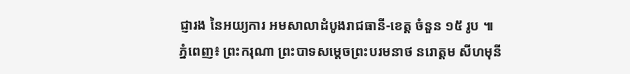ជ្ញារង នៃអយ្យការ អមសាលាដំបូងរាជធានី-ខេត្ត ចំនួន ១៥ រូប ៕
ភ្នំពេញ៖ ព្រះករុណា ព្រះបាទសម្តេចព្រះបរមនាថ នរោត្តម សីហមុនី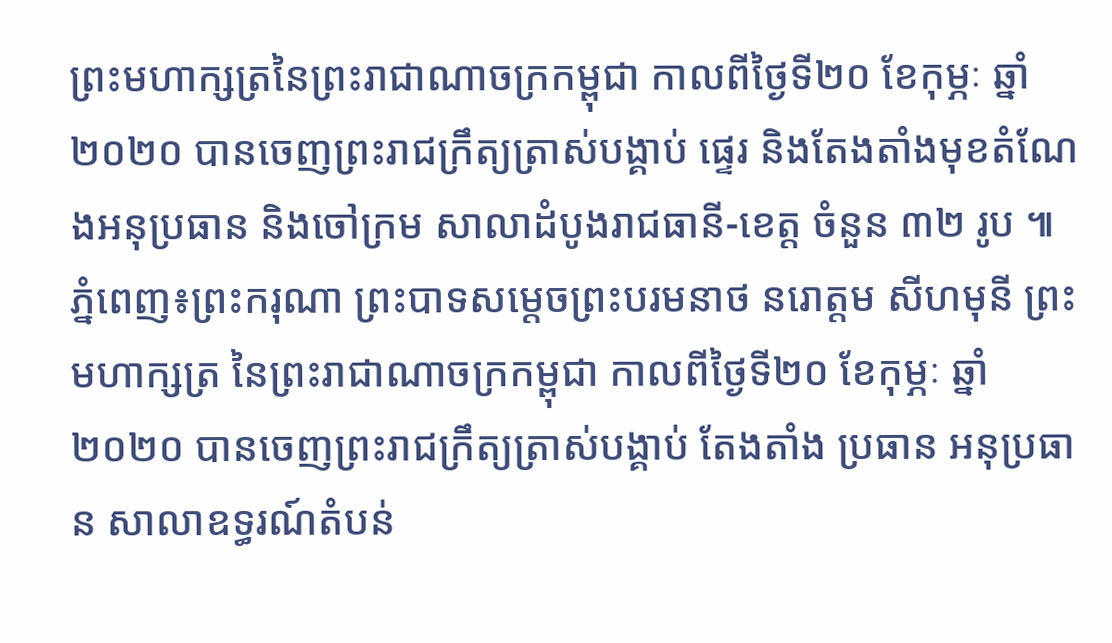ព្រះមហាក្សត្រនៃព្រះរាជាណាចក្រកម្ពុជា កាលពីថ្ងៃទី២០ ខែកុម្ភៈ ឆ្នាំ២០២០ បានចេញព្រះរាជក្រឹត្យត្រាស់បង្គាប់ ផ្ទេរ និងតែងតាំងមុខតំណែងអនុប្រធាន និងចៅក្រម សាលាដំបូងរាជធានី-ខេត្ត ចំនួន ៣២ រូប ៕
ភ្នំពេញ៖ព្រះករុណា ព្រះបាទសម្តេចព្រះបរមនាថ នរោត្តម សីហមុនី ព្រះមហាក្សត្រ នៃព្រះរាជាណាចក្រកម្ពុជា កាលពីថ្ងៃទី២០ ខែកុម្ភៈ ឆ្នាំ២០២០ បានចេញព្រះរាជក្រឹត្យត្រាស់បង្គាប់ តែងតាំង ប្រធាន អនុប្រធាន សាលាឧទ្ធរណ៍តំបន់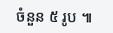ចំនួន ៥ រូប ៕